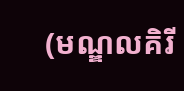(មណ្ឌលគិរី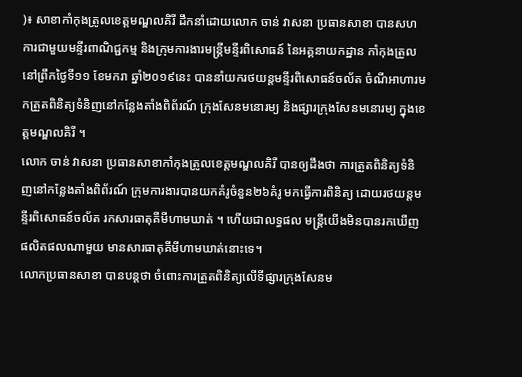)៖ សាខាកាំកុងត្រូលខេត្តមណ្ឌលគិរី ដឹកនាំដោយលោក ចាន់ វាសនា ប្រធានសាខា បានសហការជាមួយមន្ទីរពាណិជ្ជកម្ម និងក្រុមការងារមន្ត្រីមន្ទីរពិសោធន៍ នៃអគ្គនាយកដ្ឋាន កាំកុងត្រូល នៅព្រឹកថ្ងៃទី១១ ខែមករា ឆ្នាំ២០១៩នេះ បាននាំយករថយន្តមន្ទីរពិសោធន៍ចល័ត ចំណីអាហារមកត្រួតពិនិត្យទំនិញនៅកន្លែងតាំងពិព័រណ៍ ក្រុងសែនមនោរម្យ និងផ្សារក្រុងសែនមនោរម្យ ក្នុងខេត្តមណ្ឌលគិរី ។
លោក ចាន់ វាសនា ប្រធានសាខាកាំកុងត្រូលខេត្តមណ្ឌលគិរី បានឲ្យដឹងថា ការត្រួតពិនិត្យទំនិញនៅកន្លែងតាំងពិព័រណ៍ ក្រុមការងារបានយកគំរូចំនួន២៦គំរូ មកធ្វើការពិនិត្យ ដោយរថយន្តមន្ទីរពិសោធន៍ចល័ត រកសារធាតុគីមីហាមឃាត់ ។ ហើយជាលទ្ធផល មន្ត្រីយើងមិនបានរកឃើញផលិតផលណាមួយ មានសារធាតុគីមីហាមឃាត់នោះទេ។
លោកប្រធានសាខា បានបន្តថា ចំពោះការត្រួតពិនិត្យលើទីផ្សារក្រុងសែនម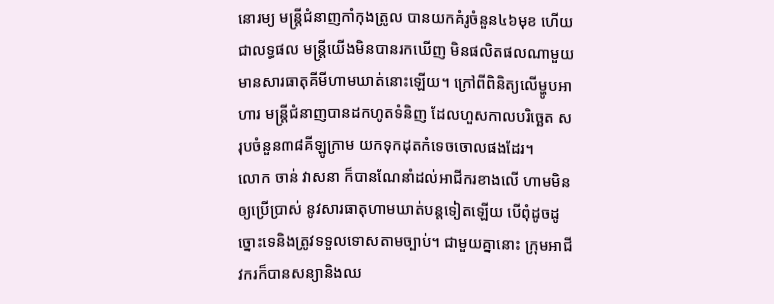នោរម្យ មន្ត្រីជំនាញកាំកុងត្រូល បានយកគំរូចំនួន៤៦មុខ ហើយជាលទ្ធផល មន្ត្រីយើងមិនបានរកឃើញ មិនផលិតផលណាមួយ មានសារធាតុគីមីហាមឃាត់នោះឡើយ។ ក្រៅពីពិនិត្យលើម្ហូបអាហារ មន្ត្រីជំនាញបានដកហូតទំនិញ ដែលហួសកាលបរិច្ឆេត សរុបចំនួន៣៨គីឡូក្រាម យកទុកដុតកំទេចចោលផងដែរ។
លោក ចាន់ វាសនា ក៏បានណែនាំដល់អាជីករខាងលើ ហាមមិនឲ្យប្រើប្រាស់ នូវសារធាតុហាមឃាត់បន្តទៀតឡើយ បើពុំដូចដូច្នោះទេនិងត្រូវទទួលទោសតាមច្បាប់។ ជាមួយគ្នានោះ ក្រុមអាជីវករក៏បានសន្យានិងឈ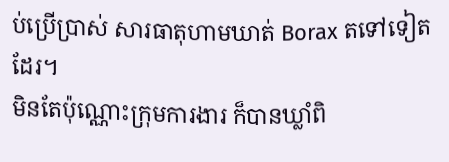ប់ប្រើប្រាស់ សារធាតុហាមឃាត់ Borax តទៅទៀតដែរ។
មិនតែប៉ុណ្ណោះក្រុមការងារ ក៏បានឃ្លាំពិ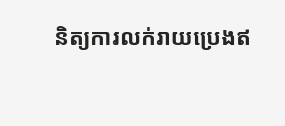និត្យការលក់រាយប្រេងឥ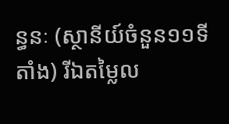ន្ធនៈ (ស្ថានីយ៍ចំនួន១១ទីតាំង) រីឯតម្លៃល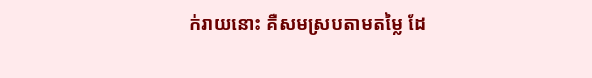ក់រាយនោះ គឺសមស្របតាមតម្លៃ ដែ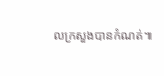លក្រសួងបានកំណត់៕